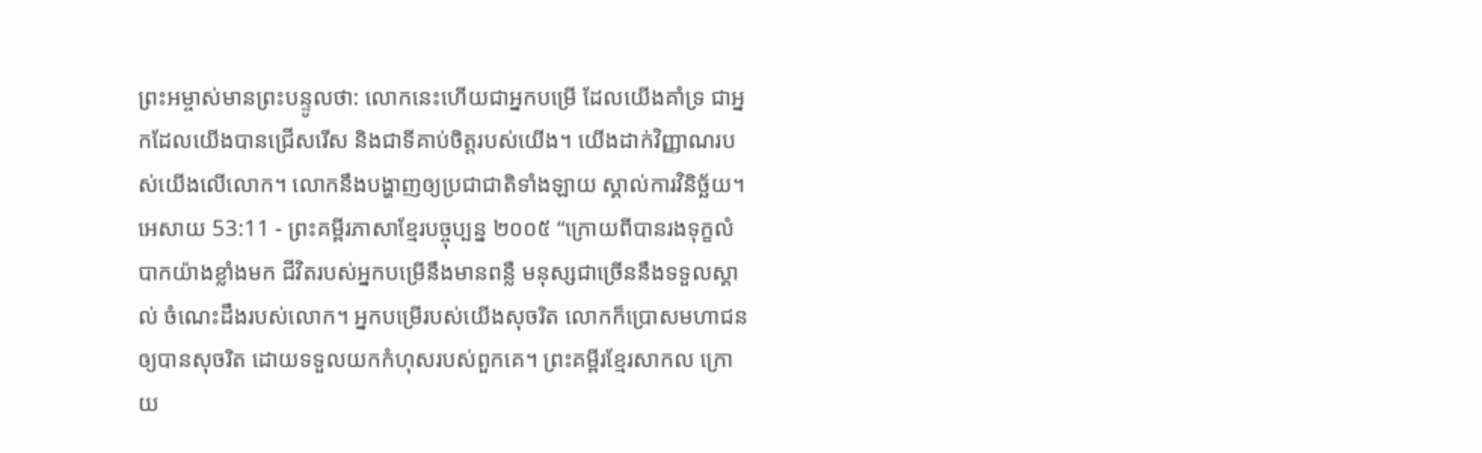ព្រះអម្ចាស់មានព្រះបន្ទូលថា: លោកនេះហើយជាអ្នកបម្រើ ដែលយើងគាំទ្រ ជាអ្នកដែលយើងបានជ្រើសរើស និងជាទីគាប់ចិត្តរបស់យើង។ យើងដាក់វិញ្ញាណរបស់យើងលើលោក។ លោកនឹងបង្ហាញឲ្យប្រជាជាតិទាំងឡាយ ស្គាល់ការវិនិច្ឆ័យ។
អេសាយ 53:11 - ព្រះគម្ពីរភាសាខ្មែរបច្ចុប្បន្ន ២០០៥ “ក្រោយពីបានរងទុក្ខលំបាកយ៉ាងខ្លាំងមក ជីវិតរបស់អ្នកបម្រើនឹងមានពន្លឺ មនុស្សជាច្រើននឹងទទួលស្គាល់ ចំណេះដឹងរបស់លោក។ អ្នកបម្រើរបស់យើងសុចរិត លោកក៏ប្រោសមហាជនឲ្យបានសុចរិត ដោយទទួលយកកំហុសរបស់ពួកគេ។ ព្រះគម្ពីរខ្មែរសាកល ក្រោយ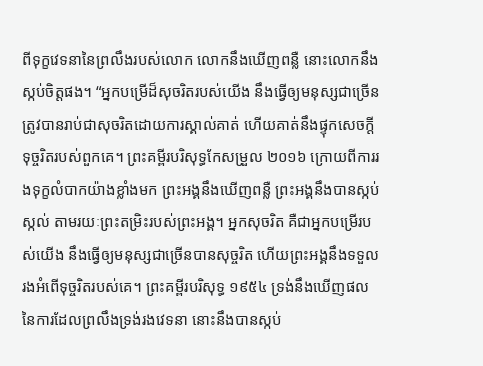ពីទុក្ខវេទនានៃព្រលឹងរបស់លោក លោកនឹងឃើញពន្លឺ នោះលោកនឹងស្កប់ចិត្តផង។ “អ្នកបម្រើដ៏សុចរិតរបស់យើង នឹងធ្វើឲ្យមនុស្សជាច្រើនត្រូវបានរាប់ជាសុចរិតដោយការស្គាល់គាត់ ហើយគាត់នឹងផ្ទុកសេចក្ដីទុច្ចរិតរបស់ពួកគេ។ ព្រះគម្ពីរបរិសុទ្ធកែសម្រួល ២០១៦ ក្រោយពីការរងទុក្ខលំបាកយ៉ាងខ្លាំងមក ព្រះអង្គនឹងឃើញពន្លឺ ព្រះអង្គនឹងបានស្កប់ស្កល់ តាមរយៈព្រះតម្រិះរបស់ព្រះអង្គ។ អ្នកសុចរិត គឺជាអ្នកបម្រើរបស់យើង នឹងធ្វើឲ្យមនុស្សជាច្រើនបានសុច្ចរិត ហើយព្រះអង្គនឹងទទួលរងអំពើទុច្ចរិតរបស់គេ។ ព្រះគម្ពីរបរិសុទ្ធ ១៩៥៤ ទ្រង់នឹងឃើញផលនៃការដែលព្រលឹងទ្រង់រងវេទនា នោះនឹងបានស្កប់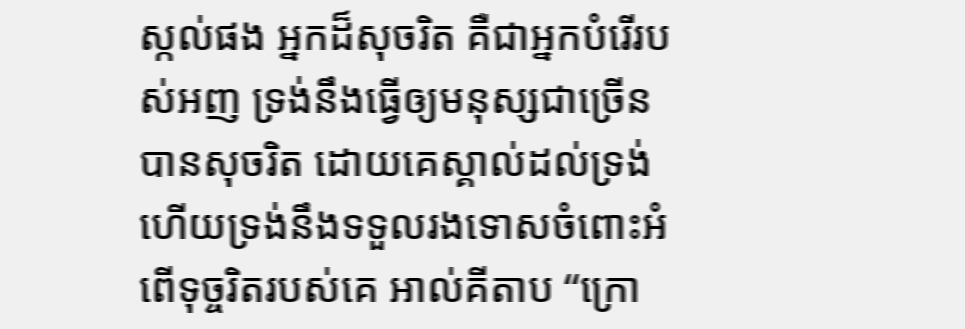ស្កល់ផង អ្នកដ៏សុចរិត គឺជាអ្នកបំរើរបស់អញ ទ្រង់នឹងធ្វើឲ្យមនុស្សជាច្រើនបានសុចរិត ដោយគេស្គាល់ដល់ទ្រង់ ហើយទ្រង់នឹងទទួលរងទោសចំពោះអំពើទុច្ចរិតរបស់គេ អាល់គីតាប “ក្រោ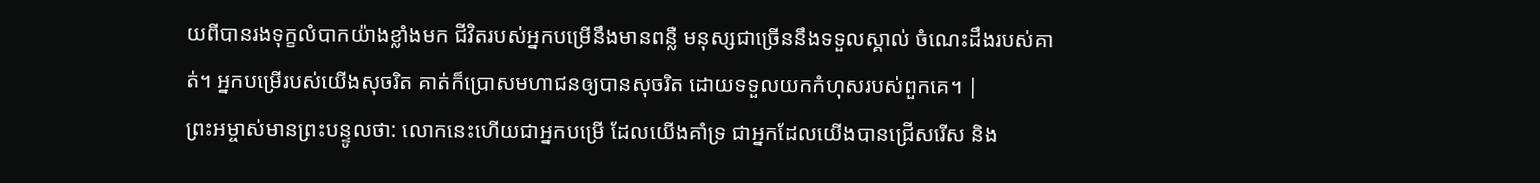យពីបានរងទុក្ខលំបាកយ៉ាងខ្លាំងមក ជីវិតរបស់អ្នកបម្រើនឹងមានពន្លឺ មនុស្សជាច្រើននឹងទទួលស្គាល់ ចំណេះដឹងរបស់គាត់។ អ្នកបម្រើរបស់យើងសុចរិត គាត់ក៏ប្រោសមហាជនឲ្យបានសុចរិត ដោយទទួលយកកំហុសរបស់ពួកគេ។ |
ព្រះអម្ចាស់មានព្រះបន្ទូលថា: លោកនេះហើយជាអ្នកបម្រើ ដែលយើងគាំទ្រ ជាអ្នកដែលយើងបានជ្រើសរើស និង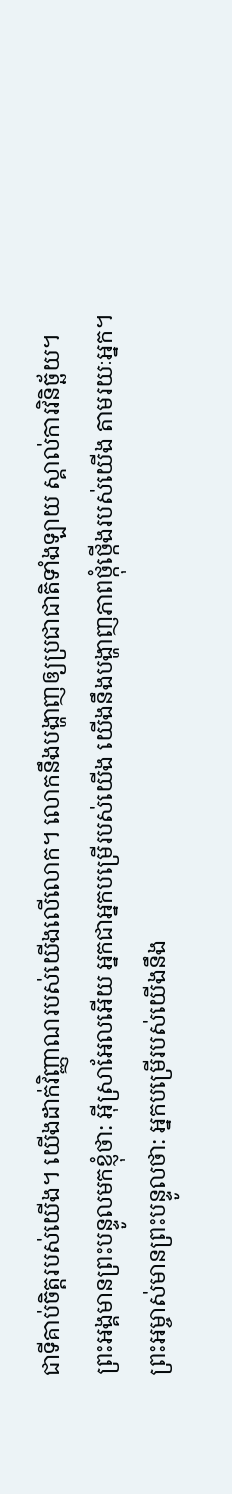ជាទីគាប់ចិត្តរបស់យើង។ យើងដាក់វិញ្ញាណរបស់យើងលើលោក។ លោកនឹងបង្ហាញឲ្យប្រជាជាតិទាំងឡាយ ស្គាល់ការវិនិច្ឆ័យ។
ព្រះអង្គមានព្រះបន្ទូលមកខ្ញុំថា: អ៊ីស្រាអែលអើយ អ្នកជាអ្នកបម្រើរបស់យើង យើងនឹងបង្ហាញភាពថ្កុំថ្កើងរបស់យើង តាមរយៈអ្នក។
ព្រះអម្ចាស់មានព្រះបន្ទូលថា: អ្នកបម្រើរបស់យើងនឹង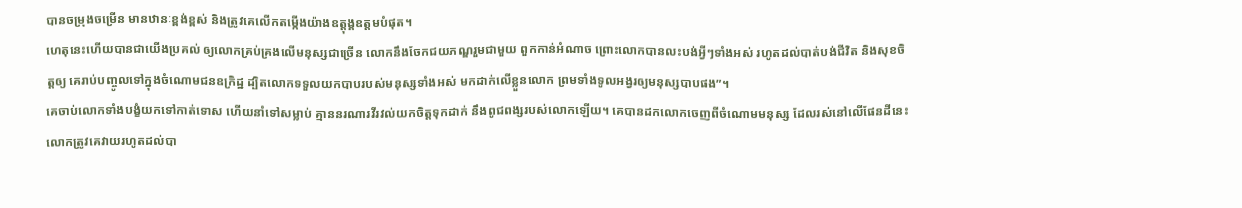បានចម្រុងចម្រើន មានឋានៈខ្ពង់ខ្ពស់ និងត្រូវគេលើកតម្កើងយ៉ាងឧត្ដុង្គឧត្ដមបំផុត។
ហេតុនេះហើយបានជាយើងប្រគល់ ឲ្យលោកគ្រប់គ្រងលើមនុស្សជាច្រើន លោកនឹងចែកជយភណ្ឌរួមជាមួយ ពួកកាន់អំណាច ព្រោះលោកបានលះបង់អ្វីៗទាំងអស់ រហូតដល់បាត់បង់ជីវិត និងសុខចិត្តឲ្យ គេរាប់បញ្ចូលទៅក្នុងចំណោមជនឧក្រិដ្ឋ ដ្បិតលោកទទួលយកបាបរបស់មនុស្សទាំងអស់ មកដាក់លើខ្លួនលោក ព្រមទាំងទូលអង្វរឲ្យមនុស្សបាបផង”។
គេចាប់លោកទាំងបង្ខំយកទៅកាត់ទោស ហើយនាំទៅសម្លាប់ គ្មាននរណារវីរវល់យកចិត្តទុកដាក់ នឹងពូជពង្សរបស់លោកឡើយ។ គេបានដកលោកចេញពីចំណោមមនុស្ស ដែលរស់នៅលើផែនដីនេះ លោកត្រូវគេវាយរហូតដល់បា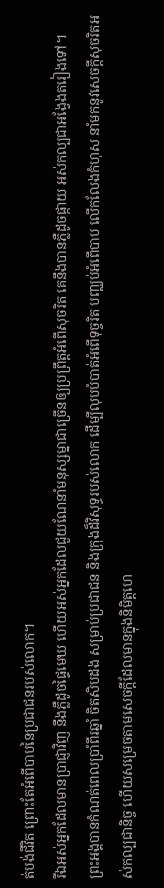ត់បង់ជីវិត ព្រោះតែអំពើបាបនៃប្រជាជនរបស់លោក។
រីឯអស់អ្នកដែលមានប្រាជ្ញាវិញ នឹងភ្លឺដូចផ្ទៃមេឃ ហើយអស់អ្នកដែលជួយណែនាំមនុស្សម្នាជាច្រើនឲ្យប្រព្រឹត្តអំពើសុចរិត គេនឹងបានភ្លឺដូចផ្កាយ អស់កល្បជាអង្វែងតរៀងទៅ។
ព្រះអង្គបានកំណត់ពេលប្រាំពីរឆ្នាំ ចិតសិបដង សម្រាប់ប្រជាជន និងក្រុងដ៏វិសុទ្ធរបស់លោក ដើម្បីលុបបំបាត់អំពើទុច្ចរិត បញ្ឈប់អំពើបាប លើកលែងកំហុស នាំមកនូវសេចក្ដីសុចរិតអស់កល្បជានិច្ច ហើយសម្រេចតាមសេចក្ដីដែលមានក្នុងនិមិត្តហេ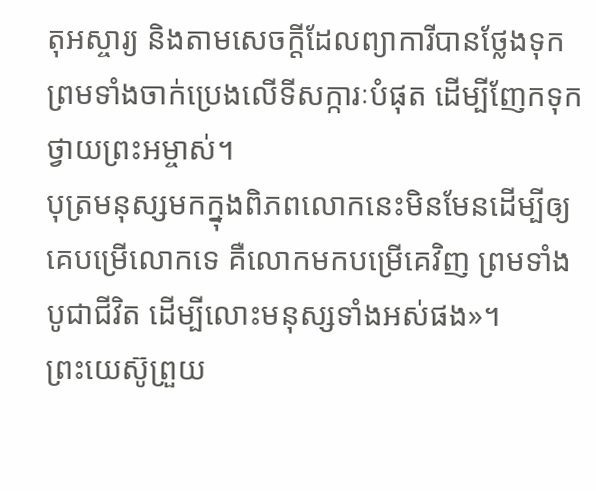តុអស្ចារ្យ និងតាមសេចក្ដីដែលព្យាការីបានថ្លែងទុក ព្រមទាំងចាក់ប្រេងលើទីសក្ការៈបំផុត ដើម្បីញែកទុកថ្វាយព្រះអម្ចាស់។
បុត្រមនុស្សមកក្នុងពិភពលោកនេះមិនមែនដើម្បីឲ្យគេបម្រើលោកទេ គឺលោកមកបម្រើគេវិញ ព្រមទាំងបូជាជីវិត ដើម្បីលោះមនុស្សទាំងអស់ផង»។
ព្រះយេស៊ូព្រួយ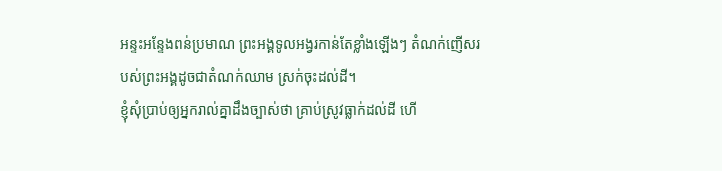អន្ទះអន្ទែងពន់ប្រមាណ ព្រះអង្គទូលអង្វរកាន់តែខ្លាំងឡើងៗ តំណក់ញើសរបស់ព្រះអង្គដូចជាតំណក់ឈាម ស្រក់ចុះដល់ដី។
ខ្ញុំសុំប្រាប់ឲ្យអ្នករាល់គ្នាដឹងច្បាស់ថា គ្រាប់ស្រូវធ្លាក់ដល់ដី ហើ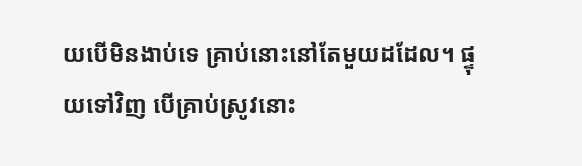យបើមិនងាប់ទេ គ្រាប់នោះនៅតែមួយដដែល។ ផ្ទុយទៅវិញ បើគ្រាប់ស្រូវនោះ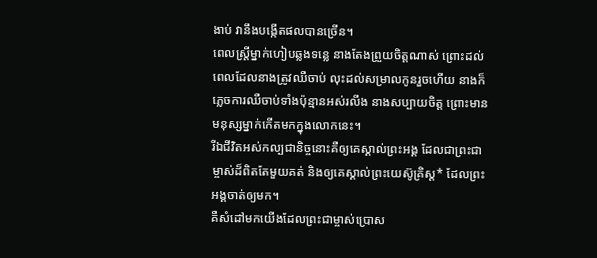ងាប់ វានឹងបង្កើតផលបានច្រើន។
ពេលស្ត្រីម្នាក់ហៀបឆ្លងទន្លេ នាងតែងព្រួយចិត្តណាស់ ព្រោះដល់ពេលដែលនាងត្រូវឈឺចាប់ លុះដល់សម្រាលកូនរួចហើយ នាងក៏ភ្លេចការឈឺចាប់ទាំងប៉ុន្មានអស់រលីង នាងសប្បាយចិត្ត ព្រោះមានមនុស្សម្នាក់កើតមកក្នុងលោកនេះ។
រីឯជីវិតអស់កល្បជានិច្ចនោះគឺឲ្យគេស្គាល់ព្រះអង្គ ដែលជាព្រះជាម្ចាស់ដ៏ពិតតែមួយគត់ និងឲ្យគេស្គាល់ព្រះយេស៊ូគ្រិស្ត* ដែលព្រះអង្គចាត់ឲ្យមក។
គឺសំដៅមកយើងដែលព្រះជាម្ចាស់ប្រោស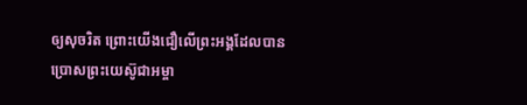ឲ្យសុចរិត ព្រោះយើងជឿលើព្រះអង្គដែលបានប្រោសព្រះយេស៊ូជាអម្ចា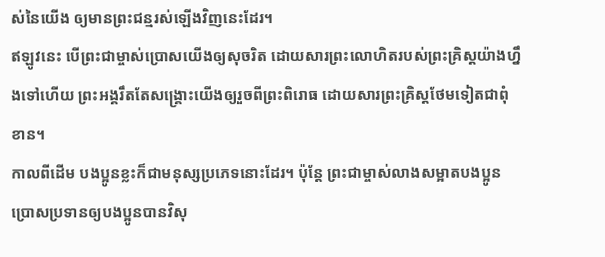ស់នៃយើង ឲ្យមានព្រះជន្មរស់ឡើងវិញនេះដែរ។
ឥឡូវនេះ បើព្រះជាម្ចាស់ប្រោសយើងឲ្យសុចរិត ដោយសារព្រះលោហិតរបស់ព្រះគ្រិស្តយ៉ាងហ្នឹងទៅហើយ ព្រះអង្គរឹតតែសង្គ្រោះយើងឲ្យរួចពីព្រះពិរោធ ដោយសារព្រះគ្រិស្តថែមទៀតជាពុំខាន។
កាលពីដើម បងប្អូនខ្លះក៏ជាមនុស្សប្រភេទនោះដែរ។ ប៉ុន្តែ ព្រះជាម្ចាស់លាងសម្អាតបងប្អូន ប្រោសប្រទានឲ្យបងប្អូនបានវិសុ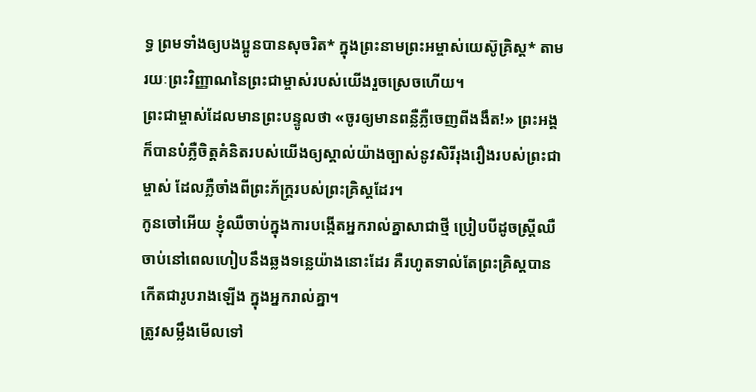ទ្ធ ព្រមទាំងឲ្យបងប្អូនបានសុចរិត* ក្នុងព្រះនាមព្រះអម្ចាស់យេស៊ូគ្រិស្ត* តាមរយៈព្រះវិញ្ញាណនៃព្រះជាម្ចាស់របស់យើងរួចស្រេចហើយ។
ព្រះជាម្ចាស់ដែលមានព្រះបន្ទូលថា «ចូរឲ្យមានពន្លឺភ្លឺចេញពីងងឹត!» ព្រះអង្គក៏បានបំភ្លឺចិត្តគំនិតរបស់យើងឲ្យស្គាល់យ៉ាងច្បាស់នូវសិរីរុងរឿងរបស់ព្រះជាម្ចាស់ ដែលភ្លឺចាំងពីព្រះភ័ក្ត្ររបស់ព្រះគ្រិស្តដែរ។
កូនចៅអើយ ខ្ញុំឈឺចាប់ក្នុងការបង្កើតអ្នករាល់គ្នាសាជាថ្មី ប្រៀបបីដូចស្ត្រីឈឺចាប់នៅពេលហៀបនឹងឆ្លងទន្លេយ៉ាងនោះដែរ គឺរហូតទាល់តែព្រះគ្រិស្តបានកើតជារូបរាងឡើង ក្នុងអ្នករាល់គ្នា។
ត្រូវសម្លឹងមើលទៅ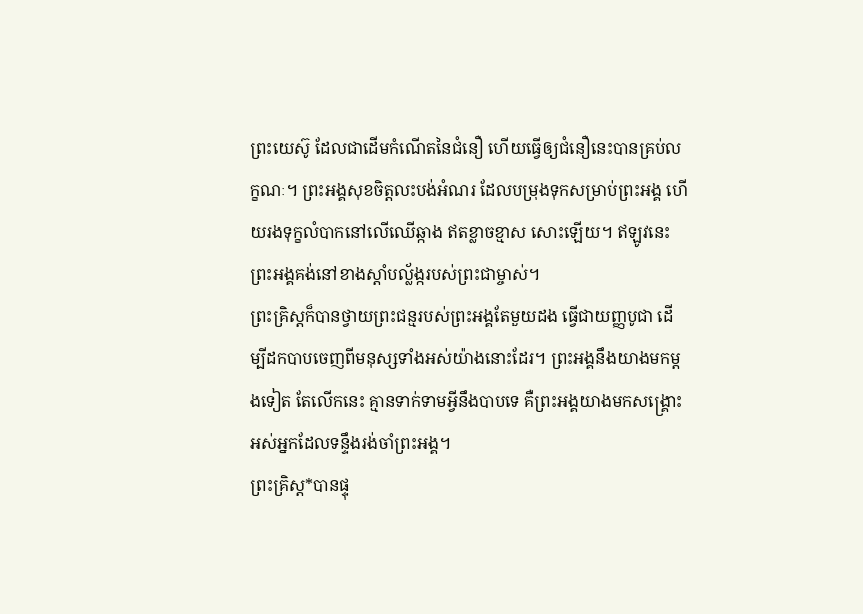ព្រះយេស៊ូ ដែលជាដើមកំណើតនៃជំនឿ ហើយធ្វើឲ្យជំនឿនេះបានគ្រប់លក្ខណៈ។ ព្រះអង្គសុខចិត្តលះបង់អំណរ ដែលបម្រុងទុកសម្រាប់ព្រះអង្គ ហើយរងទុក្ខលំបាកនៅលើឈើឆ្កាង ឥតខ្លាចខ្មាស សោះឡើយ។ ឥឡូវនេះ ព្រះអង្គគង់នៅខាងស្ដាំបល្ល័ង្ករបស់ព្រះជាម្ចាស់។
ព្រះគ្រិស្តក៏បានថ្វាយព្រះជន្មរបស់ព្រះអង្គតែមួយដង ធ្វើជាយញ្ញបូជា ដើម្បីដកបាបចេញពីមនុស្សទាំងអស់យ៉ាងនោះដែរ។ ព្រះអង្គនឹងយាងមកម្ដងទៀត តែលើកនេះ គ្មានទាក់ទាមអ្វីនឹងបាបទេ គឺព្រះអង្គយាងមកសង្គ្រោះអស់អ្នកដែលទន្ទឹងរង់ចាំព្រះអង្គ។
ព្រះគ្រិស្ត*បានផ្ទុ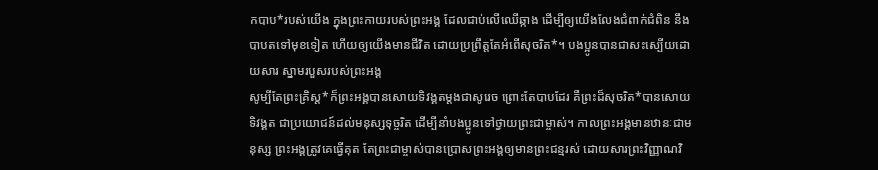កបាប*របស់យើង ក្នុងព្រះកាយរបស់ព្រះអង្គ ដែលជាប់លើឈើឆ្កាង ដើម្បីឲ្យយើងលែងជំពាក់ជំពិន នឹងបាបតទៅមុខទៀត ហើយឲ្យយើងមានជីវិត ដោយប្រព្រឹត្តតែអំពើសុចរិត*។ បងប្អូនបានជាសះស្បើយដោយសារ ស្នាមរបួសរបស់ព្រះអង្គ
សូម្បីតែព្រះគ្រិស្ត*ក៏ព្រះអង្គបានសោយទិវង្គតម្ដងជាសូរេច ព្រោះតែបាបដែរ គឺព្រះដ៏សុចរិត*បានសោយទិវង្គត ជាប្រយោជន៍ដល់មនុស្សទុច្ចរិត ដើម្បីនាំបងប្អូនទៅថ្វាយព្រះជាម្ចាស់។ កាលព្រះអង្គមានឋានៈជាមនុស្ស ព្រះអង្គត្រូវគេធ្វើគុត តែព្រះជាម្ចាស់បានប្រោសព្រះអង្គឲ្យមានព្រះជន្មរស់ ដោយសារព្រះវិញ្ញាណវិ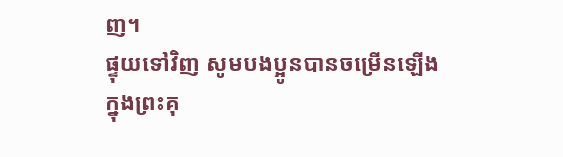ញ។
ផ្ទុយទៅវិញ សូមបងប្អូនបានចម្រើនឡើង ក្នុងព្រះគុ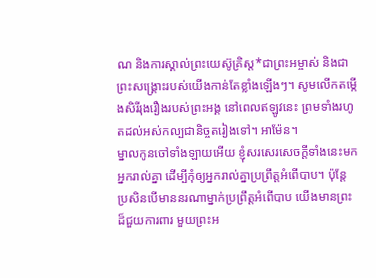ណ និងការស្គាល់ព្រះយេស៊ូគ្រិស្ត*ជាព្រះអម្ចាស់ និងជាព្រះសង្គ្រោះរបស់យើងកាន់តែខ្លាំងឡើងៗ។ សូមលើកតម្កើងសិរីរុងរឿងរបស់ព្រះអង្គ នៅពេលឥឡូវនេះ ព្រមទាំងរហូតដល់អស់កល្បជានិច្ចតរៀងទៅ។ អាម៉ែន។
ម្នាលកូនចៅទាំងឡាយអើយ ខ្ញុំសរសេរសេចក្ដីទាំងនេះមកអ្នករាល់គ្នា ដើម្បីកុំឲ្យអ្នករាល់គ្នាប្រព្រឹត្តអំពើបាប។ ប៉ុន្តែ ប្រសិនបើមាននរណាម្នាក់ប្រព្រឹត្តអំពើបាប យើងមានព្រះដ៏ជួយការពារ មួយព្រះអ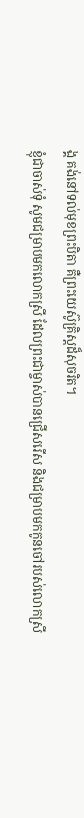ង្គ គង់នៅទល់មុខព្រះបិតា គឺព្រះយេស៊ូគ្រិស្តដ៏សុចរិត។
ខ្ញុំជាចាស់ទុំ សូមជម្រាបមកលោកស្រី ដែលព្រះជាម្ចាស់បានជ្រើសរើស និងជម្រាបមកកូនចៅរបស់លោកស្រី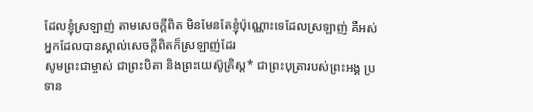ដែលខ្ញុំស្រឡាញ់ តាមសេចក្ដីពិត មិនមែនតែខ្ញុំប៉ុណ្ណោះទេដែលស្រឡាញ់ គឺអស់អ្នកដែលបានស្គាល់សេចក្ដីពិតក៏ស្រឡាញ់ដែរ
សូមព្រះជាម្ចាស់ ជាព្រះបិតា និងព្រះយេស៊ូគ្រិស្ត* ជាព្រះបុត្រារបស់ព្រះអង្គ ប្រទាន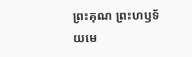ព្រះគុណ ព្រះហឫទ័យមេ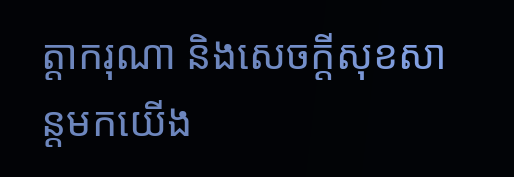ត្តាករុណា និងសេចក្ដីសុខសាន្តមកយើង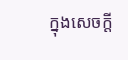ក្នុងសេចក្ដី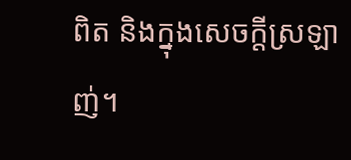ពិត និងក្នុងសេចក្ដីស្រឡាញ់។